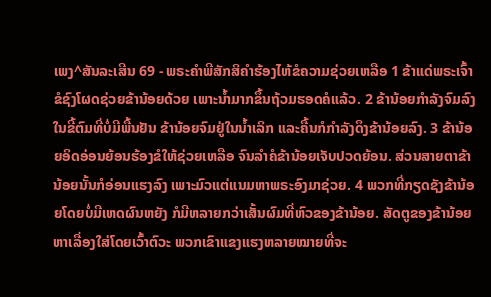ເພງ^ສັນລະເສີນ 69 - ພຣະຄຳພີສັກສິຄຳຮ້ອງໄຫ້ຂໍຄວາມຊ່ວຍເຫລືອ 1 ຂ້າແດ່ພຣະເຈົ້າ ຂໍຊົງໂຜດຊ່ວຍຂ້ານ້ອຍດ້ວຍ ເພາະນໍ້າມາກຂຶ້ນຖ້ວມຮອດຄໍແລ້ວ. 2 ຂ້ານ້ອຍກຳລັງຈົມລົງໃນຂີ້ຕົມທີ່ບໍ່ມີພື້ນຢັນ ຂ້ານ້ອຍຈົມຢູ່ໃນນໍ້າເລິກ ແລະຄື້ນກໍກຳລັງດຶງຂ້ານ້ອຍລົງ. 3 ຂ້ານ້ອຍອິດອ່ອນຍ້ອນຮ້ອງຂໍໃຫ້ຊ່ວຍເຫລືອ ຈົນລຳຄໍຂ້ານ້ອຍເຈັບປວດຍ້ອນ. ສ່ວນສາຍຕາຂ້ານ້ອຍນັ້ນກໍອ່ອນແຮງລົງ ເພາະມົວແຕ່ແນມຫາພຣະອົງມາຊ່ວຍ. 4 ພວກທີ່ກຽດຊັງຂ້ານ້ອຍໂດຍບໍ່ມີເຫດຜົນຫຍັງ ກໍມີຫລາຍກວ່າເສັ້ນຜົມທີ່ຫົວຂອງຂ້ານ້ອຍ. ສັດຕູຂອງຂ້ານ້ອຍຫາເລື່ອງໃສ່ໂດຍເວົ້າຕົວະ ພວກເຂົາແຂງແຮງຫລາຍໝາຍທີ່ຈະ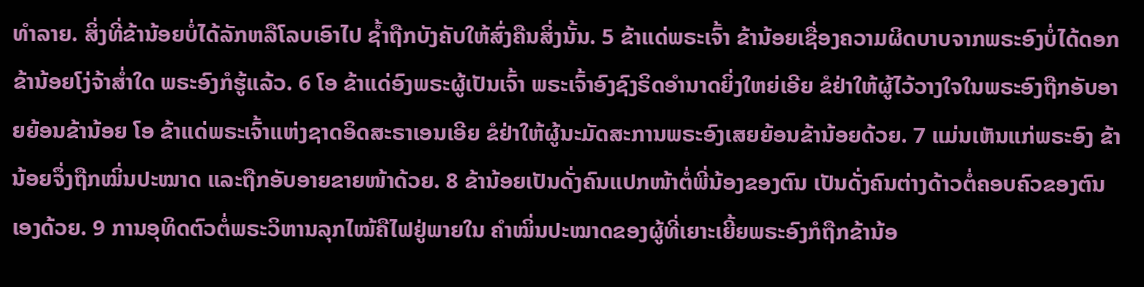ທຳລາຍ. ສິ່ງທີ່ຂ້ານ້ອຍບໍ່ໄດ້ລັກຫລືໂລບເອົາໄປ ຊໍ້າຖືກບັງຄັບໃຫ້ສົ່ງຄືນສິ່ງນັ້ນ. 5 ຂ້າແດ່ພຣະເຈົ້າ ຂ້ານ້ອຍເຊື່ອງຄວາມຜິດບາບຈາກພຣະອົງບໍ່ໄດ້ດອກ ຂ້ານ້ອຍໂງ່ຈ້າສໍ່າໃດ ພຣະອົງກໍຮູ້ແລ້ວ. 6 ໂອ ຂ້າແດ່ອົງພຣະຜູ້ເປັນເຈົ້າ ພຣະເຈົ້າອົງຊົງຣິດອຳນາດຍິ່ງໃຫຍ່ເອີຍ ຂໍຢ່າໃຫ້ຜູ້ໄວ້ວາງໃຈໃນພຣະອົງຖືກອັບອາຍຍ້ອນຂ້ານ້ອຍ ໂອ ຂ້າແດ່ພຣະເຈົ້າແຫ່ງຊາດອິດສະຣາເອນເອີຍ ຂໍຢ່າໃຫ້ຜູ້ນະມັດສະການພຣະອົງເສຍຍ້ອນຂ້ານ້ອຍດ້ວຍ. 7 ແມ່ນເຫັນແກ່ພຣະອົງ ຂ້ານ້ອຍຈຶ່ງຖືກໝິ່ນປະໝາດ ແລະຖືກອັບອາຍຂາຍໜ້າດ້ວຍ. 8 ຂ້ານ້ອຍເປັນດັ່ງຄົນແປກໜ້າຕໍ່ພີ່ນ້ອງຂອງຕົນ ເປັນດັ່ງຄົນຕ່າງດ້າວຕໍ່ຄອບຄົວຂອງຕົນເອງດ້ວຍ. 9 ການອຸທິດຕົວຕໍ່ພຣະວິຫານລຸກໄໝ້ຄືໄຟຢູ່ພາຍໃນ ຄຳໝິ່ນປະໝາດຂອງຜູ້ທີ່ເຍາະເຍີ້ຍພຣະອົງກໍຖືກຂ້ານ້ອ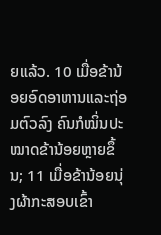ຍແລ້ວ. 10 ເມື່ອຂ້ານ້ອຍອົດອາຫານແລະຖ່ອມຕົວລົງ ຄົນກໍໝິ່ນປະໝາດຂ້ານ້ອຍຫຼາຍຂຶ້ນ; 11 ເມື່ອຂ້ານ້ອຍນຸ່ງຜ້າກະສອບເຂົ້າ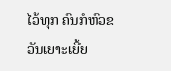ໄວ້ທຸກ ຄົນກໍຫົວຂວັນເຍາະເຍີ້ຍ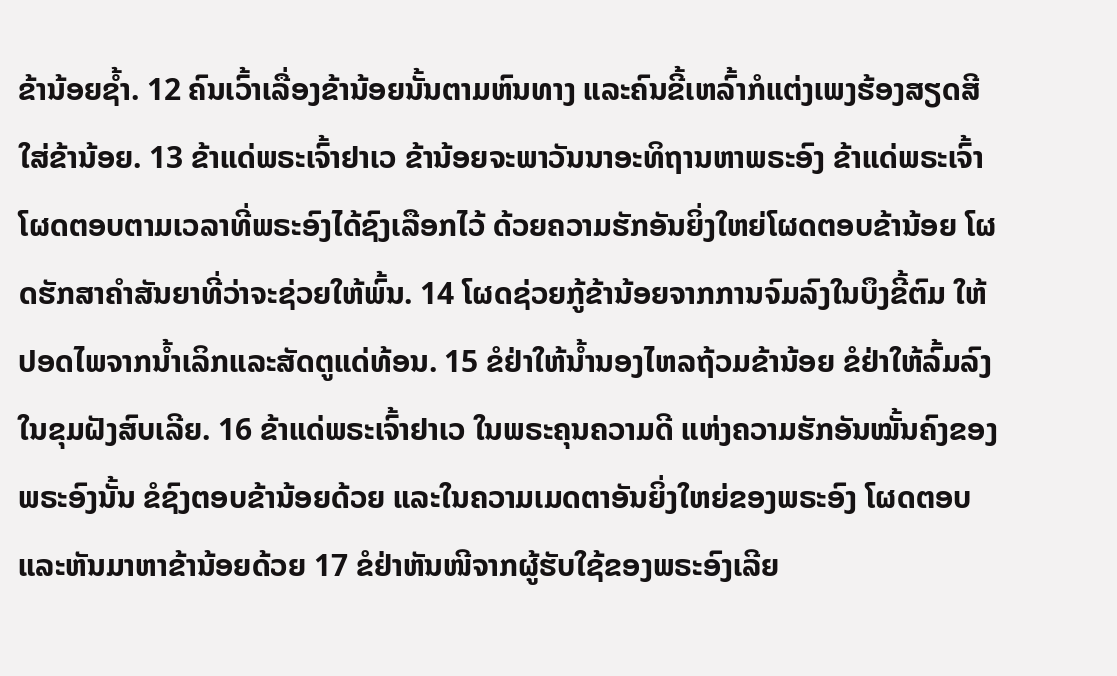ຂ້ານ້ອຍຊໍ້າ. 12 ຄົນເວົ້າເລື່ອງຂ້ານ້ອຍນັ້ນຕາມຫົນທາງ ແລະຄົນຂີ້ເຫລົ້າກໍແຕ່ງເພງຮ້ອງສຽດສີໃສ່ຂ້ານ້ອຍ. 13 ຂ້າແດ່ພຣະເຈົ້າຢາເວ ຂ້ານ້ອຍຈະພາວັນນາອະທິຖານຫາພຣະອົງ ຂ້າແດ່ພຣະເຈົ້າ ໂຜດຕອບຕາມເວລາທີ່ພຣະອົງໄດ້ຊົງເລືອກໄວ້ ດ້ວຍຄວາມຮັກອັນຍິ່ງໃຫຍ່ໂຜດຕອບຂ້ານ້ອຍ ໂຜດຮັກສາຄຳສັນຍາທີ່ວ່າຈະຊ່ວຍໃຫ້ພົ້ນ. 14 ໂຜດຊ່ວຍກູ້ຂ້ານ້ອຍຈາກການຈົມລົງໃນບຶງຂີ້ຕົມ ໃຫ້ປອດໄພຈາກນໍ້າເລິກແລະສັດຕູແດ່ທ້ອນ. 15 ຂໍຢ່າໃຫ້ນໍ້ານອງໄຫລຖ້ວມຂ້ານ້ອຍ ຂໍຢ່າໃຫ້ລົ້ມລົງໃນຂຸມຝັງສົບເລີຍ. 16 ຂ້າແດ່ພຣະເຈົ້າຢາເວ ໃນພຣະຄຸນຄວາມດີ ແຫ່ງຄວາມຮັກອັນໝັ້ນຄົງຂອງພຣະອົງນັ້ນ ຂໍຊົງຕອບຂ້ານ້ອຍດ້ວຍ ແລະໃນຄວາມເມດຕາອັນຍິ່ງໃຫຍ່ຂອງພຣະອົງ ໂຜດຕອບແລະຫັນມາຫາຂ້ານ້ອຍດ້ວຍ 17 ຂໍຢ່າຫັນໜີຈາກຜູ້ຮັບໃຊ້ຂອງພຣະອົງເລີຍ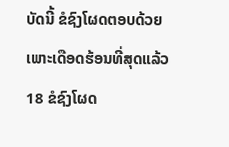ບັດນີ້ ຂໍຊົງໂຜດຕອບດ້ວຍ ເພາະເດືອດຮ້ອນທີ່ສຸດແລ້ວ 18 ຂໍຊົງໂຜດ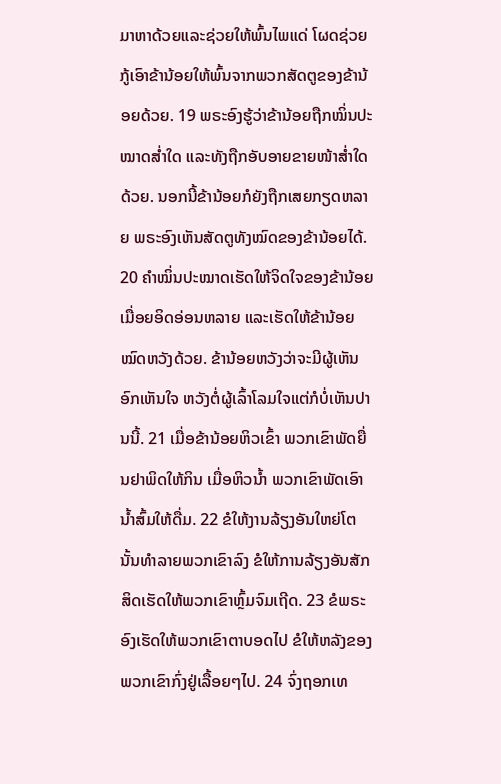ມາຫາດ້ວຍແລະຊ່ວຍໃຫ້ພົ້ນໄພແດ່ ໂຜດຊ່ວຍກູ້ເອົາຂ້ານ້ອຍໃຫ້ພົ້ນຈາກພວກສັດຕູຂອງຂ້ານ້ອຍດ້ວຍ. 19 ພຣະອົງຮູ້ວ່າຂ້ານ້ອຍຖືກໝິ່ນປະໝາດສໍ່າໃດ ແລະທັງຖືກອັບອາຍຂາຍໜ້າສໍ່າໃດດ້ວຍ. ນອກນີ້ຂ້ານ້ອຍກໍຍັງຖືກເສຍກຽດຫລາຍ ພຣະອົງເຫັນສັດຕູທັງໝົດຂອງຂ້ານ້ອຍໄດ້. 20 ຄຳໝິ່ນປະໝາດເຮັດໃຫ້ຈິດໃຈຂອງຂ້ານ້ອຍເມື່ອຍອິດອ່ອນຫລາຍ ແລະເຮັດໃຫ້ຂ້ານ້ອຍໝົດຫວັງດ້ວຍ. ຂ້ານ້ອຍຫວັງວ່າຈະມີຜູ້ເຫັນອົກເຫັນໃຈ ຫວັງຕໍ່ຜູ້ເລົ້າໂລມໃຈແຕ່ກໍບໍ່ເຫັນປານນີ້. 21 ເມື່ອຂ້ານ້ອຍຫິວເຂົ້າ ພວກເຂົາພັດຍື່ນຢາພິດໃຫ້ກິນ ເມື່ອຫິວນໍ້າ ພວກເຂົາພັດເອົານໍ້າສົ້ມໃຫ້ດື່ມ. 22 ຂໍໃຫ້ງານລ້ຽງອັນໃຫຍ່ໂຕນັ້ນທຳລາຍພວກເຂົາລົງ ຂໍໃຫ້ການລ້ຽງອັນສັກສິດເຮັດໃຫ້ພວກເຂົາຫຼົ້ມຈົມເຖີດ. 23 ຂໍພຣະອົງເຮັດໃຫ້ພວກເຂົາຕາບອດໄປ ຂໍໃຫ້ຫລັງຂອງພວກເຂົາກົ່ງຢູ່ເລື້ອຍໆໄປ. 24 ຈົ່ງຖອກເທ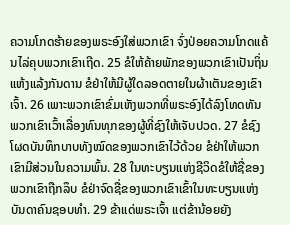ຄວາມໂກດຮ້າຍຂອງພຣະອົງໃສ່ພວກເຂົາ ຈົ່ງປ່ອຍຄວາມໂກດແຄ້ນໄລ່ຄຸບພວກເຂົາເຖີດ. 25 ຂໍໃຫ້ຄ້າຍພັກຂອງພວກເຂົາເປັນຖິ່ນແຫ້ງແລ້ງກັນດານ ຂໍຢ່າໃຫ້ມີຜູ້ໃດລອດຕາຍໃນຜ້າເຕັນຂອງເຂົາເຈົ້າ. 26 ເພາະພວກເຂົາຂົ່ມເຫັງພວກທີ່ພຣະອົງໄດ້ລົງໂທດທັນ ພວກເຂົາເວົ້າເລື່ອງທົນທຸກຂອງຜູ້ທີ່ຊົງໃຫ້ເຈັບປວດ. 27 ຂໍຊົງໂຜດບັນທຶກບາບທັງໝົດຂອງພວກເຂົາໄວ້ດ້ວຍ ຂໍຢ່າໃຫ້ພວກເຂົາມີສ່ວນໃນຄວາມພົ້ນ. 28 ໃນທະບຽນແຫ່ງຊີວິດຂໍໃຫ້ຊື່ຂອງພວກເຂົາຖືກລຶບ ຂໍຢ່າຈົດຊື່ຂອງພວກເຂົາເຂົ້າໃນທະບຽນແຫ່ງບັນດາຄົນຊອບທຳ. 29 ຂ້າແດ່ພຣະເຈົ້າ ແຕ່ຂ້ານ້ອຍຍັງ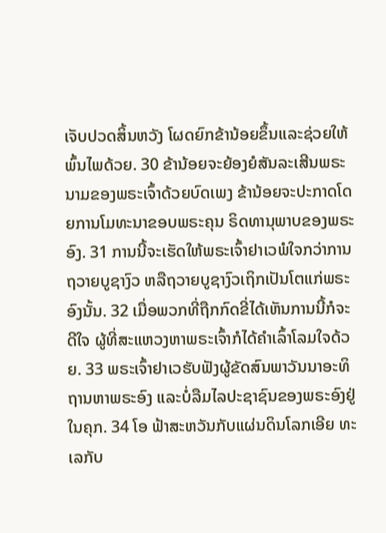ເຈັບປວດສິ້ນຫວັງ ໂຜດຍົກຂ້ານ້ອຍຂຶ້ນແລະຊ່ວຍໃຫ້ພົ້ນໄພດ້ວຍ. 30 ຂ້ານ້ອຍຈະຍ້ອງຍໍສັນລະເສີນພຣະນາມຂອງພຣະເຈົ້າດ້ວຍບົດເພງ ຂ້ານ້ອຍຈະປະກາດໂດຍການໂມທະນາຂອບພຣະຄຸນ ຣິດທານຸພາບຂອງພຣະອົງ. 31 ການນີ້ຈະເຮັດໃຫ້ພຣະເຈົ້າຢາເວພໍໃຈກວ່າການຖວາຍບູຊາງົວ ຫລືຖວາຍບູຊາງົວເຖິກເປັນໂຕແກ່ພຣະອົງນັ້ນ. 32 ເມື່ອພວກທີ່ຖືກກົດຂີ່ໄດ້ເຫັນການນີ້ກໍຈະດີໃຈ ຜູ້ທີ່ສະແຫວງຫາພຣະເຈົ້າກໍໄດ້ຄຳເລົ້າໂລມໃຈດ້ວຍ. 33 ພຣະເຈົ້າຢາເວຮັບຟັງຜູ້ຂັດສົນພາວັນນາອະທິຖານຫາພຣະອົງ ແລະບໍ່ລືມໄລປະຊາຊົນຂອງພຣະອົງຢູ່ໃນຄຸກ. 34 ໂອ ຟ້າສະຫວັນກັບແຜ່ນດິນໂລກເອີຍ ທະເລກັບ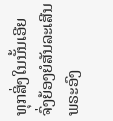ທຸກສິ່ງໃນນັ້ນເອີຍ ຈົ່ງຍ້ອງຍໍສັນລະເສີນພຣະອົງ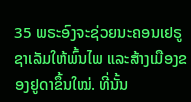35 ພຣະອົງຈະຊ່ວຍນະຄອນເຢຣູຊາເລັມໃຫ້ພົ້ນໄພ ແລະສ້າງເມືອງຂອງຢູດາຂຶ້ນໃໝ່. ທີ່ນັ້ນ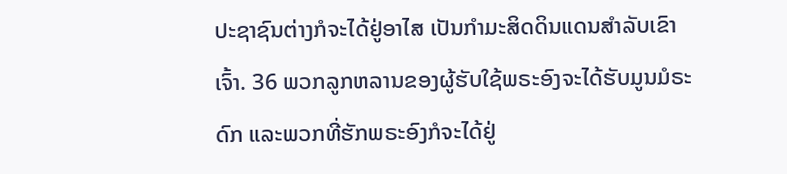ປະຊາຊົນຕ່າງກໍຈະໄດ້ຢູ່ອາໄສ ເປັນກຳມະສິດດິນແດນສຳລັບເຂົາເຈົ້າ. 36 ພວກລູກຫລານຂອງຜູ້ຮັບໃຊ້ພຣະອົງຈະໄດ້ຮັບມູນມໍຣະດົກ ແລະພວກທີ່ຮັກພຣະອົງກໍຈະໄດ້ຢູ່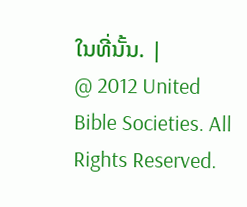ໃນທີ່ນັ້ນ. |
@ 2012 United Bible Societies. All Rights Reserved.